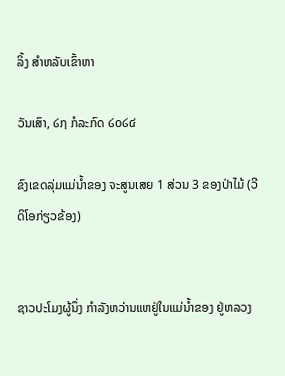ລິ້ງ ສຳຫລັບເຂົ້າຫາ

ວັນເສົາ, ໒໗ ກໍລະກົດ ໒໐໒໔

ຂົງເຂດລຸ່ມແມ່ນໍ້າຂອງ ຈະສູນເສຍ 1 ສ່ວນ 3 ຂອງປ່າໄມ້ (ວີດິໂອກ່ຽວຂ້ອງ)


ຊາວປະໂມງຜູ້ນຶ່ງ ກໍາລັງຫວ່ານແຫຢູ່ໃນແມ່ນໍ້າຂອງ ຢູ່ຫລວງ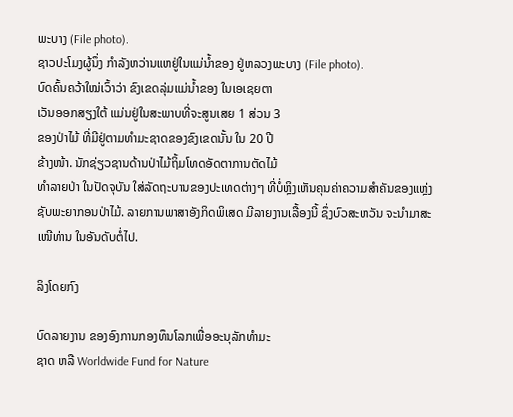ພະບາງ (File photo).
ຊາວປະໂມງຜູ້ນຶ່ງ ກໍາລັງຫວ່ານແຫຢູ່ໃນແມ່ນໍ້າຂອງ ຢູ່ຫລວງພະບາງ (File photo).
ບົດຄົ້ນຄວ້າໃໝ່ເວົ້າວ່າ ຂົງເຂດລຸ່ມແມ່ນໍ້າຂອງ ໃນເອເຊຍຕາ
ເວັນອອກສຽງໃຕ້ ແມ່ນຢູ່ໃນສະພາບທີ່ຈະສູນເສຍ 1 ສ່ວນ 3
ຂອງປ່າໄມ້ ທີ່ມີຢູ່ຕາມທໍາມະຊາດຂອງຂົງເຂດນັ້ນ ໃນ 20 ປີ
ຂ້າງໜ້າ. ນັກຊ່ຽວຊານດ້ານປ່າໄມ້ຖິ້ມໂທດອັດຕາການຕັດໄມ້
ທໍາລາຍປ່າ ໃນປັດຈຸບັນ ໃສ່ລັດຖະບານຂອງປະເທດຕ່າງໆ ທີ່ບໍ່ຫຼິງເຫັນຄຸນຄ່າຄວາມສຳຄັນຂອງແຫຼ່ງຊັບພະຍາກອນປ່າໄມ້. ລາຍການພາສາອັງກິດພິເສດ ມີລາຍງານເລື້ອງນີ້ ຊຶ່ງບົວສະຫວັນ ຈະນໍາມາສະເໜີທ່ານ ໃນອັນດັບຕໍ່ໄປ.

ລິງໂດຍກົງ

ບົດລາຍງານ ຂອງອົງການກອງທຶນໂລກເພື່ອອະນຸລັກທໍາມະ
ຊາດ ຫລື Worldwide Fund for Nature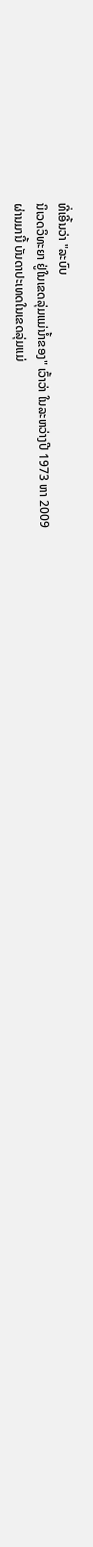ທີ່ເອີ້ນວ່າ "ລະບົບ
ນິເວດວິທະຍາ ຢູ່ໃນເຂດລຸ່ມແມ່ນໍ້າຂອງ" ເວົ້າວ່າ ໃນລະຫວ່າງປີ 1973 ຫາ 2009
ຜ່ານມານີ້ ບັນດາປະເທດໃນເຂດລຸ່ມແມ່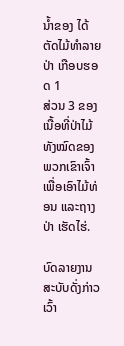ນໍ້າຂອງ ໄດ້ຕັດໄມ້ທຳລາຍປ່າ ເກືອບຮອດ 1
ສ່ວນ 3 ຂອງເນື້ອທີ່ປ່າໄມ້ທັງໝົດຂອງພວກເຂົາເຈົ້າ ເພື່ອເອົາໄມ້ທ່ອນ ແລະຖາງປ່າ ເຮັດໄຮ່.

ບົດລາຍງານສະບັບດັ່ງກ່າວເວົ້າ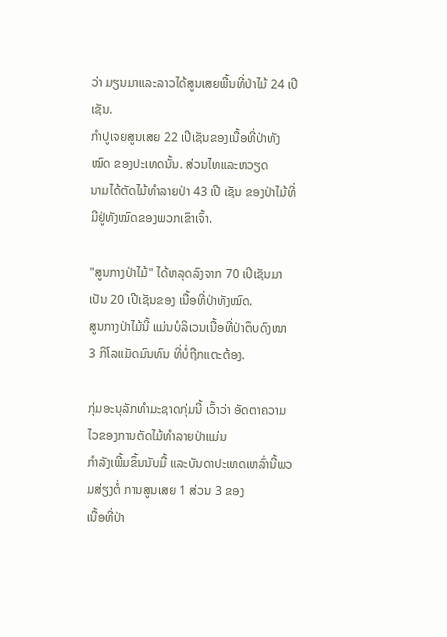ວ່າ ມຽນມາແລະລາວໄດ້ສູນເສຍພື້ນທີ່ປ່າໄມ້ 24 ເປີເຊັນ.
ກໍາປູເຈຍສູນເສຍ 22 ເປີເຊັນຂອງເນື້ອທີ່ປ່າທັງໝົດ ຂອງປະເທດນັ້ນ. ສ່ວນໄທແລະຫວຽດ
ນາມໄດ້ຕັດໄມ້ທຳລາຍປ່າ 43 ເປີ ເຊັນ ຂອງປ່າໄມ້ທີ່ມີຢູ່ທັງໝົດຂອງພວກເຂົາເຈົ້າ.

"ສູນກາງປ່າໄມ້" ໄດ້ຫລຸດລົງຈາກ 70 ເປີເຊັນມາເປັນ 20 ເປີເຊັນຂອງ ເນື້ອທີ່ປ່າທັງໝົດ.
ສູນກາງປ່າໄມ້ນີ້ ແມ່ນບໍລິເວນເນື້ອທີ່ປ່າຕຶບດົງໜາ 3 ກິໂລແມັດມົນທົນ ທີ່ບໍ່ຖືກແຕະຕ້ອງ.

ກຸ່ມອະນຸລັກທຳມະຊາດກຸ່ມນີ້ ເວົ້າວ່າ ອັດຕາຄວາມໄວຂອງການຕັດໄມ້ທໍາລາຍປ່າແມ່ນ
ກໍາລັງເພີ້ມຂຶ້ນນັບມື້ ແລະບັນດາປະເທດເຫລົ່ານີ້ພວມສ່ຽງຕໍ່ ການສູນເສຍ 1 ສ່ວນ 3 ຂອງ
ເນື້ອທີ່ປ່າ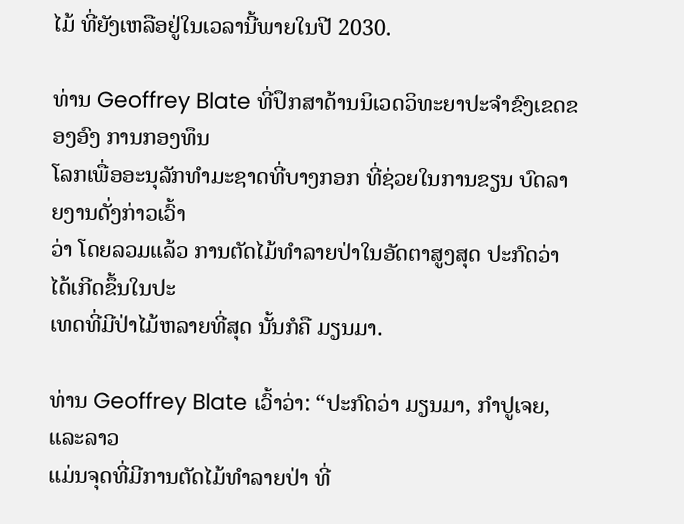ໄມ້ ທີ່ຍັງເຫລືອຢູ່ໃນເວລານີ້ພາຍໃນປີ 2030.

ທ່ານ Geoffrey Blate ທີ່ປຶກສາດ້ານນິເວດວິທະຍາປະຈໍາຂົງເຂດຂອງອົງ ການກອງທຶນ
ໂລກເພື່ອອະນຸລັກທໍາມະຊາດທີ່ບາງກອກ ທີ່ຊ່ວຍໃນການຂຽນ ບົດລາຍງານດັ່ງກ່າວເວົ້າ
ວ່າ ໂດຍລວມແລ້ວ ການຕັດໄມ້ທໍາລາຍປ່າໃນອັດຕາສູງສຸດ ປະກົດວ່າໄດ້ເກີດຂຶ້ນໃນປະ
ເທດທີ່ມີປ່າໄມ້ຫລາຍທີ່ສຸດ ນັ້ນກໍຄື ມຽນມາ.

ທ່ານ Geoffrey Blate ເວົ້າວ່າ: “ປະກົດວ່າ ມຽນມາ, ກໍາປູເຈຍ, ແລະລາວ
ແມ່ນຈຸດທີ່ມີການຕັດໄມ້ທໍາລາຍປ່າ ທີ່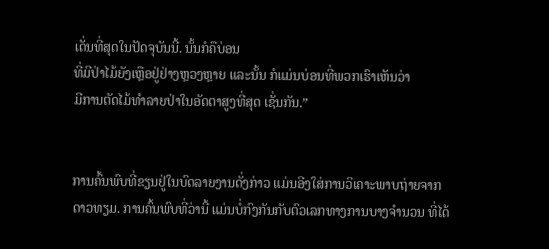ເດັ່ນທີ່ສຸດໃນປັດຈຸບັນນີ້. ນັ້ນກໍຄືບ່ອນ
ທີ່ມີປ່າໄມ້ຍັງເຫຼືອຢູ່ຢ່າງຫຼວງຫຼາຍ ແລະນັ້ນ ກໍແມ່ນບ່ອນທີ່ພວກເຮົາເຫັນວ່າ
ມີການຕັດໄມ້ທໍາລາຍປ່າໃນອັດຕາສູງທີ່ສຸດ ເຊັ່ນກັນ.”


ການຄົ້ນພົບທີ່ຂຽນຢູ່ໃນບົດລາຍງານດັ່ງກ່າວ ແມ່ນອີງໃສ່ການວິເຄາະພາບຖ່າຍຈາກ
ດາວທຽມ. ການຄົ້ນພົບທີ່ວ່ານີ້ ແມ່ນບໍ່ກົງກັນກັບຕົວເລກທາງການບາງຈໍານວນ ທີ່ໄດ້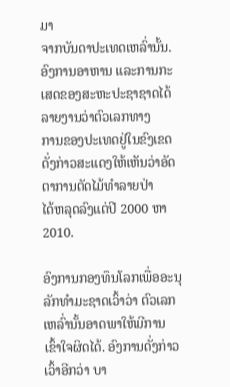ມາ
ຈາກບັນດາປະເທດເຫລົ່ານັ້ນ.
ອົງການອາຫານ ແລະການກະເສດຂອງສະຫະປະຊາຊາດໄດ້ລາຍງານວ່າຕົວເລກທາງ
ການຂອງປະເທດຢູ່ໃນຂົງເຂດດັ່ງກ່າວສະແດງໃຫ້ເຫັນວ່າອັດຕາການຕັດໄມ້ທໍາລາຍປ່າ
ໄດ້ຫລຸດລົງແຕ່ປີ 2000 ຫາ 2010.

ອົງການກອງທຶນໂລກເພື່ອອະນຸລັກທໍາມະຊາດເວົ້າວ່າ ຕົວເລກເຫລົ່ານັ້ນອາດພາໃຫ້ມີການ
ເຂົ້າໃຈຜິດໄດ້. ອົງການດັ່ງກ່າວເວົ້າອີກວ່າ ບາ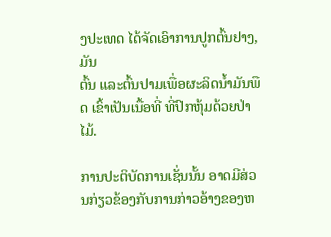ງປະເທດ ໄດ້ຈັດເອົາການປູກຕົ້ນຢາງ, ມັນ
ຕົ້ນ ແລະຕົ້ນປາມເພື່ອຜະລິດນໍ້າມັນພືດ ເຂົ້າເປັນເນື້ອທີ່ ທີ່ປົກຫຸ້ມດ້ວຍປ່າໄມ້.

ການປະຕິບັດການເຊັ່ນນັ້ນ ອາດມີສ່ວນກ່ຽວຂ້ອງກັບການກ່າວອ້າງຂອງຫ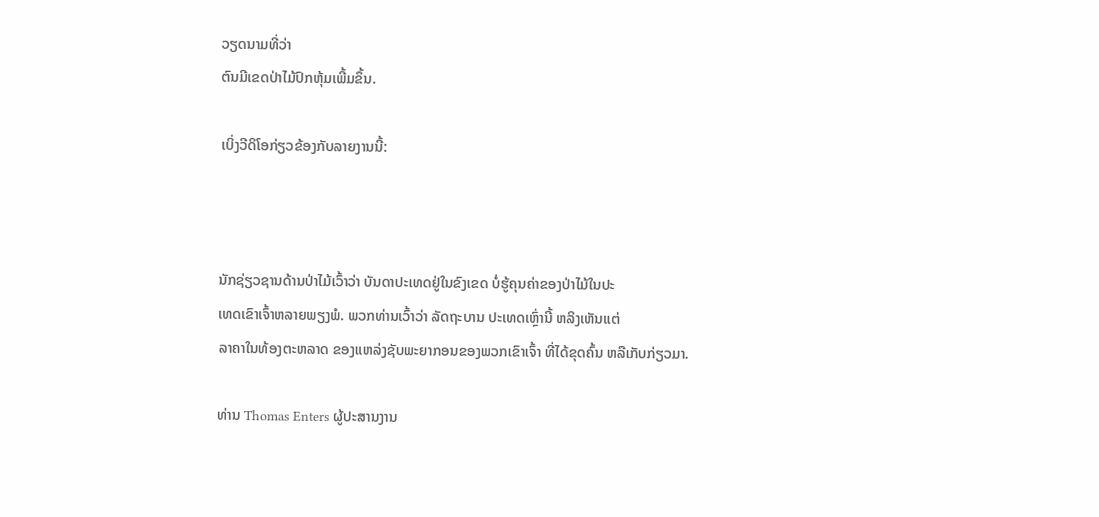ວຽດນາມທີ່ວ່າ
ຕົນມີເຂດປ່າໄມ້ປົກຫຸ້ມເພີ້ມຂຶ້ນ.

ເບິ່ງວີດິໂອກ່ຽວຂ້ອງກັບລາຍງານນີ້:



ນັກຊ່ຽວຊານດ້ານປ່າໄມ້ເວົ້າວ່າ ບັນດາປະເທດຢູ່ໃນຂົງເຂດ ບໍ່ຮູ້ຄຸນຄ່າຂອງປ່າໄມ້ໃນປະ
ເທດເຂົາເຈົ້າຫລາຍພຽງພໍ. ພວກທ່ານເວົ້າວ່າ ລັດຖະບານ ປະເທດເຫຼົ່ານີ້ ຫລິງເຫັນແຕ່
ລາຄາໃນທ້ອງຕະຫລາດ ຂອງແຫລ່ງຊັບພະຍາກອນຂອງພວກເຂົາເຈົ້າ ທີ່ໄດ້ຂຸດຄົ້ນ ຫລືເກັບກ່ຽວມາ.

ທ່ານ Thomas Enters ຜູ້ປະສານງານ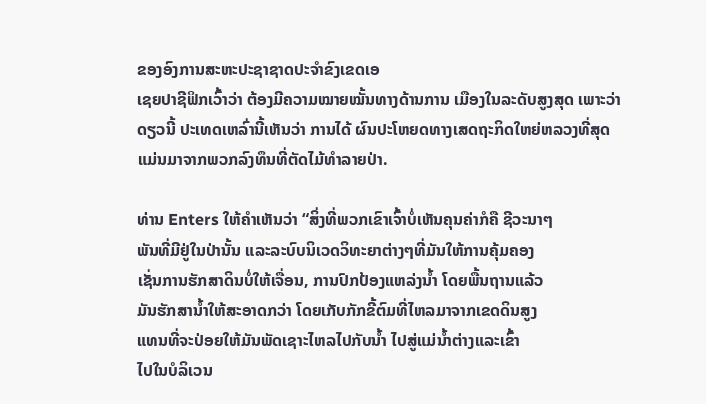ຂອງອົງການສະຫະປະຊາຊາດປະຈໍາຂົງເຂດເອ
ເຊຍປາຊີຟິກເວົ້າວ່າ ຕ້ອງມີຄວາມໝາຍໝັ້ນທາງດ້ານການ ເມືອງໃນລະດັບສູງສຸດ ເພາະວ່າ
ດຽວນີ້ ປະເທດເຫລົ່ານີ້ເຫັນວ່າ ການໄດ້ ຜົນປະໂຫຍດທາງເສດຖະກິດໃຫຍ່ຫລວງທີ່ສຸດ
ແມ່ນມາຈາກພວກລົງທຶນທີ່ຕັດໄມ້ທຳລາຍປ່າ.

ທ່ານ Enters ໃຫ້ຄໍາເຫັນວ່າ “ສິ່ງທີ່ພວກເຂົາເຈົ້າບໍ່ເຫັນຄຸນຄ່າກໍຄື ຊີວະນາໆ
ພັນທີ່ມີຢູ່ໃນປ່ານັ້ນ ແລະລະບົບນິເວດວິທະຍາຕ່າງໆທີ່ມັນໃຫ້ການຄຸ້ມຄອງ
ເຊັ່ນການຮັກສາດິນບໍ່ໃຫ້ເຈື່ອນ, ການປົກປ້ອງແຫລ່ງນໍ້າ ໂດຍພື້ນຖານແລ້ວ
ມັນຮັກສານໍ້າໃຫ້ສະອາດກວ່າ ໂດຍເກັບກັກຂີ້ຕົມທີ່ໄຫລມາຈາກເຂດດິນສູງ
ແທນທີ່ຈະປ່ອຍໃຫ້ມັນພັດເຊາະໄຫລໄປກັບນໍ້າ ໄປສູ່ແມ່ນໍ້າຕ່າງແລະເຂົ້າ
ໄປໃນບໍລິເວນ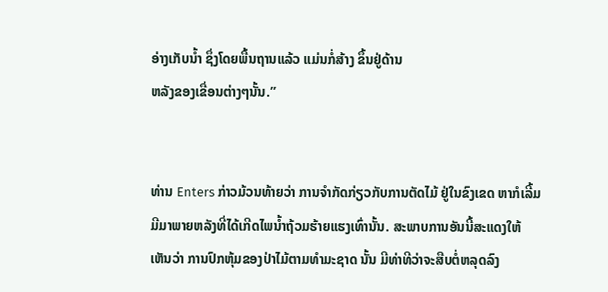ອ່າງເກັບນໍ້າ ຊຶ່ງໂດຍພື້ນຖານແລ້ວ ແມ່ນກໍ່ສ້າງ ຂຶ້ນຢູ່ດ້ານ
ຫລັງຂອງເຂື່ອນຕ່າງໆນັ້ນ.”


ທ່ານ Enters ກ່າວມ້ວນທ້າຍວ່າ ການຈໍາກັດກ່ຽວກັບການຕັດໄມ້ ຢູ່ໃນຂົງເຂດ ຫາກໍເລີ້ມ
ມີມາພາຍຫລັງທີ່ໄດ້ເກີດໄພນໍ້າຖ້ວມຮ້າຍແຮງເທົ່ານັ້ນ. ສະພາບການອັນນີ້ສະແດງໃຫ້
ເຫັນວ່າ ການປົກຫຸ້ມຂອງປ່າໄມ້ຕາມທຳມະຊາດ ນັ້ນ ມີທ່າທີວ່າຈະສືບຕໍ່ຫລຸດລົງ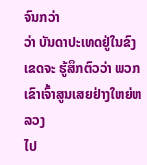ຈົນກວ່າ
ວ່າ ບັນດາປະເທດຢູ່ໃນຂົງເຂດຈະ ຮູ້ສຶກຕົວວ່າ ພວກເຂົາເຈົ້າສູນເສຍຢ່າງໃຫຍ່ຫລວງ
ໄປ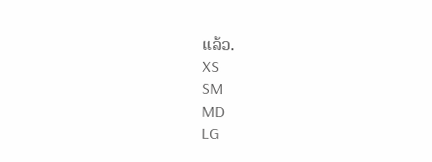ແລ້ວ.
XS
SM
MD
LG